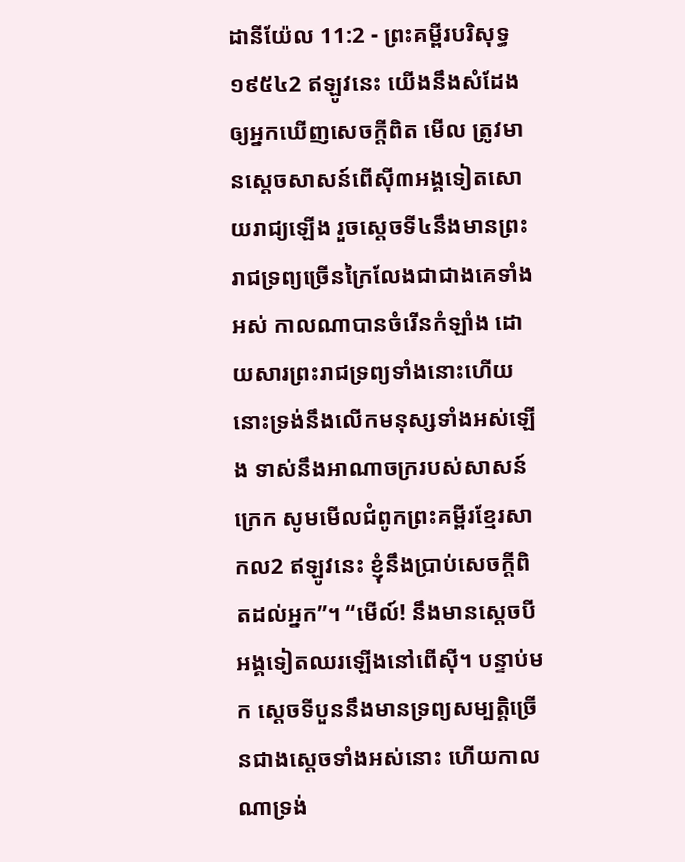ដានីយ៉ែល 11:2 - ព្រះគម្ពីរបរិសុទ្ធ ១៩៥៤2 ឥឡូវនេះ យើងនឹងសំដែងឲ្យអ្នកឃើញសេចក្ដីពិត មើល ត្រូវមានស្តេចសាសន៍ពើស៊ី៣អង្គទៀតសោយរាជ្យឡើង រួចស្តេចទី៤នឹងមានព្រះរាជទ្រព្យច្រើនក្រៃលែងជាជាងគេទាំងអស់ កាលណាបានចំរើនកំឡាំង ដោយសារព្រះរាជទ្រព្យទាំងនោះហើយ នោះទ្រង់នឹងលើកមនុស្សទាំងអស់ឡើង ទាស់នឹងអាណាចក្ររបស់សាសន៍ក្រេក សូមមើលជំពូកព្រះគម្ពីរខ្មែរសាកល2 ឥឡូវនេះ ខ្ញុំនឹងប្រាប់សេចក្ដីពិតដល់អ្នក”។ “មើល៍! នឹងមានស្ដេចបីអង្គទៀតឈរឡើងនៅពើស៊ី។ បន្ទាប់មក ស្ដេចទីបួននឹងមានទ្រព្យសម្បត្តិច្រើនជាងស្ដេចទាំងអស់នោះ ហើយកាលណាទ្រង់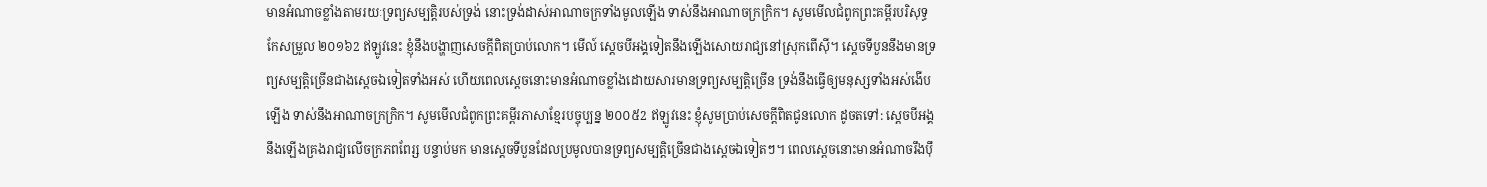មានអំណាចខ្លាំងតាមរយៈទ្រព្យសម្បត្តិរបស់ទ្រង់ នោះទ្រង់ដាស់អាណាចក្រទាំងមូលឡើង ទាស់នឹងអាណាចក្រក្រិក។ សូមមើលជំពូកព្រះគម្ពីរបរិសុទ្ធកែសម្រួល ២០១៦2 ឥឡូវនេះ ខ្ញុំនឹងបង្ហាញសេចក្ដីពិតប្រាប់លោក។ មើល៍ ស្តេចបីអង្គទៀតនឹងឡើងសោយរាជ្យនៅស្រុកពើស៊ី។ ស្តេចទីបួននឹងមានទ្រព្យសម្បត្តិច្រើនជាងស្ដេចឯទៀតទាំងអស់ ហើយពេលស្ដេចនោះមានអំណាចខ្លាំងដោយសារមានទ្រព្យសម្បត្តិច្រើន ទ្រង់នឹងធ្វើឲ្យមនុស្សទាំងអស់ងើបឡើង ទាស់នឹងអាណាចក្រក្រិក។ សូមមើលជំពូកព្រះគម្ពីរភាសាខ្មែរបច្ចុប្បន្ន ២០០៥2 ឥឡូវនេះ ខ្ញុំសូមប្រាប់សេចក្ដីពិតជូនលោក ដូចតទៅ: ស្ដេចបីអង្គនឹងឡើងគ្រងរាជ្យលើចក្រភពពែរ្ស បន្ទាប់មក មានស្ដេចទីបួនដែលប្រមូលបានទ្រព្យសម្បត្តិច្រើនជាងស្ដេចឯទៀតៗ។ ពេលស្ដេចនោះមានអំណាចរឹងប៉ឹ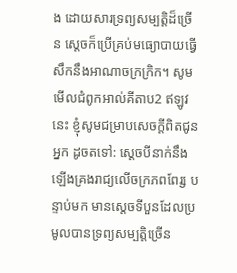ង ដោយសារទ្រព្យសម្បត្តិដ៏ច្រើន ស្ដេចក៏ប្រើគ្រប់មធ្យោបាយធ្វើសឹកនឹងអាណាចក្រក្រិក។ សូមមើលជំពូកអាល់គីតាប2 ឥឡូវនេះ ខ្ញុំសូមជម្រាបសេចក្ដីពិតជូនអ្នក ដូចតទៅ: ស្ដេចបីនាក់នឹងឡើងគ្រងរាជ្យលើចក្រភពពែរ្ស បន្ទាប់មក មានស្ដេចទីបួនដែលប្រមូលបានទ្រព្យសម្បត្តិច្រើន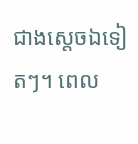ជាងស្ដេចឯទៀតៗ។ ពេល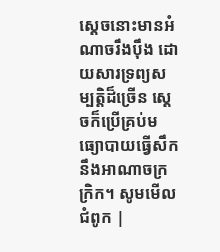ស្ដេចនោះមានអំណាចរឹងប៉ឹង ដោយសារទ្រព្យសម្បត្តិដ៏ច្រើន ស្ដេចក៏ប្រើគ្រប់មធ្យោបាយធ្វើសឹកនឹងអាណាចក្រក្រិក។ សូមមើលជំពូក |